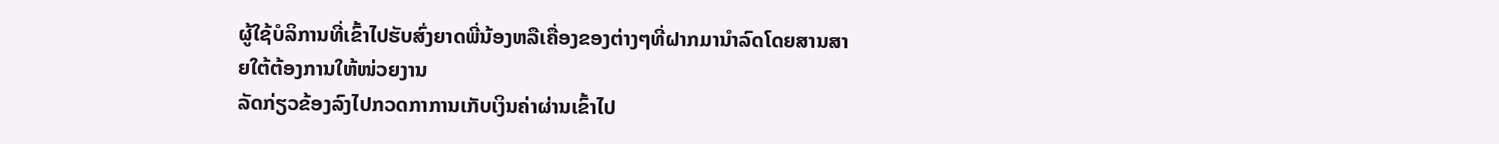ຜູ້ໃຊ້ບໍລິການທີ່ເຂົ້າໄປຮັບສົ່ງຍາດພີ່ນ້ອງຫລືເຄື່ອງຂອງຕ່າງໆທີ່ຝາກມານຳລົດໂດຍສານສາຍໃຕ້ຕ້ອງການໃຫ້ໜ່ວຍງານ
ລັດກ່ຽວຂ້ອງລົງໄປກວດກາການເກັບເງິນຄ່າຜ່ານເຂົ້າໄປ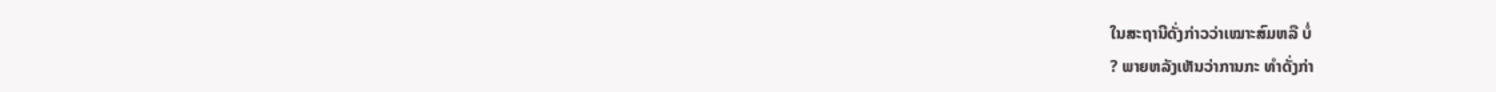ໃນສະຖານີດັ່ງກ່າວວ່າເໝາະສົມຫລື ບໍ່
? ພາຍຫລັງເຫັນວ່າການກະ ທຳດັ່ງກ່າ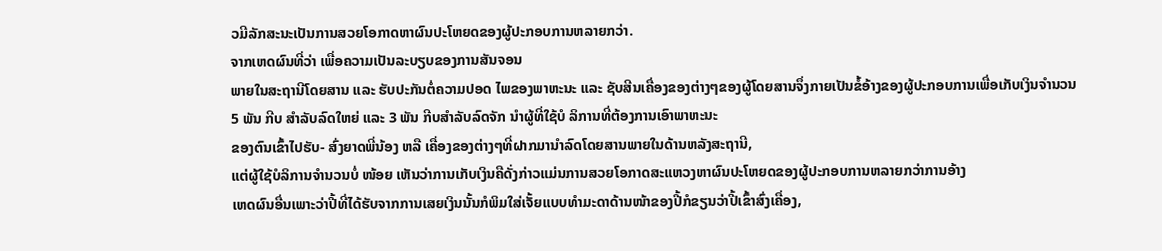ວມີລັກສະນະເປັນການສວຍໂອກາດຫາຜົນປະໂຫຍດຂອງຜູ້ປະກອບການຫລາຍກວ່າ.
ຈາກເຫດຜົນທີ່ວ່າ ເພື່ອຄວາມເປັນລະບຽບຂອງການສັນຈອນ
ພາຍໃນສະຖານີໂດຍສານ ແລະ ຮັບປະກັນຕໍ່ຄວາມປອດ ໄພຂອງພາຫະນະ ແລະ ຊັບສີນເຄື່ອງຂອງຕ່າງໆຂອງຜູ້ໂດຍສານຈຶ່ງກາຍເປັນຂໍ້ອ້າງຂອງຜູ້ປະກອບການເພື່ອເກັບເງິນຈຳນວນ
5 ພັນ ກີບ ສຳລັບລົດໃຫຍ່ ແລະ 3 ພັນ ກີບສຳລັບລົດຈັກ ນຳຜູ້ທີ່ໃຊ້ບໍ ລິການທີ່ຕ້ອງການເອົາພາຫະນະ
ຂອງຕົນເຂົ້າໄປຮັບ- ສົ່ງຍາດພີ່ນ້ອງ ຫລື ເຄື່ອງຂອງຕ່າງໆທີ່ຝາກມານຳລົດໂດຍສານພາຍໃນດ້ານຫລັງສະຖານີ,
ແຕ່ຜູ້ໃຊ້ບໍລິການຈຳນວນບໍ່ ໜ້ອຍ ເຫັນວ່າການເກັບເງິນຄືດັ່ງກ່າວແມ່ນການສວຍໂອກາດສະແຫວງຫາຜົນປະໂຫຍດຂອງຜູ້ປະກອບການຫລາຍກວ່າການອ້າງ
ເຫດຜົນອື່ນເພາະວ່າປີ້ທີ່ໄດ້ຮັບຈາກການເສຍເງິນນັ້ນກໍພິມໃສ່ເຈັ້ຍແບບທຳມະດາດ້ານໜ້າຂອງປີ້ກໍຂຽນວ່າປີ້ເຂົ້າສົ່ງເຄື່ອງ,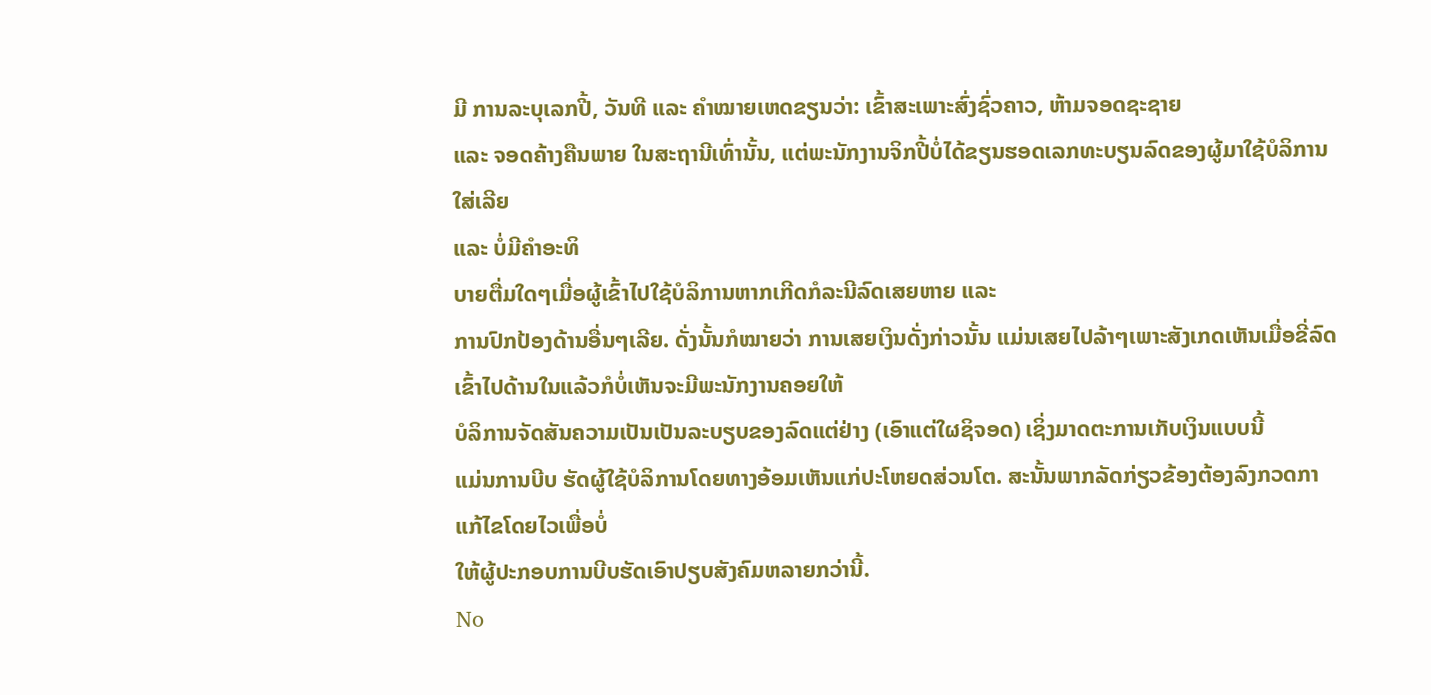ມີ ການລະບຸເລກປີ້, ວັນທີ ແລະ ຄຳໝາຍເຫດຂຽນວ່າ: ເຂົ້າສະເພາະສົ່ງຊົ່ວຄາວ, ຫ້າມຈອດຊະຊາຍ
ແລະ ຈອດຄ້າງຄືນພາຍ ໃນສະຖານີເທົ່ານັ້ນ, ແຕ່ພະນັກງານຈິກປີ້ບໍ່ໄດ້ຂຽນຮອດເລກທະບຽນລົດຂອງຜູ້ມາໃຊ້ບໍລິການໃສ່ເລີຍ
ແລະ ບໍ່ມີຄຳອະທິ
ບາຍຕື່ມໃດໆເມື່ອຜູ້ເຂົ້າໄປໃຊ້ບໍລິການຫາກເກີດກໍລະນີລົດເສຍຫາຍ ແລະ
ການປົກປ້ອງດ້ານອື່ນໆເລີຍ. ດັ່ງນັ້ນກໍໝາຍວ່າ ການເສຍເງິນດັ່ງກ່າວນັ້ນ ແມ່ນເສຍໄປລ້າໆເພາະສັງເກດເຫັນເມື່ອຂີ່ລົດເຂົ້າໄປດ້ານໃນແລ້ວກໍບໍ່ເຫັນຈະມີພະນັກງານຄອຍໃຫ້
ບໍລິການຈັດສັນຄວາມເປັນເປັນລະບຽບຂອງລົດແຕ່ຢ່າງ (ເອົາແຕ່ໃຜຊິຈອດ) ເຊິ່ງມາດຕະການເກັບເງິນແບບນີ້
ແມ່ນການບີບ ຮັດຜູ້ໃຊ້ບໍລິການໂດຍທາງອ້ອມເຫັນແກ່ປະໂຫຍດສ່ວນໂຕ. ສະນັ້ນພາກລັດກ່ຽວຂ້ອງຕ້ອງລົງກວດກາແກ້ໄຂໂດຍໄວເພື່ອບໍ່
ໃຫ້ຜູ້ປະກອບການບີບຮັດເອົາປຽບສັງຄົມຫລາຍກວ່ານີ້.
No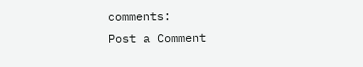comments:
Post a Comment